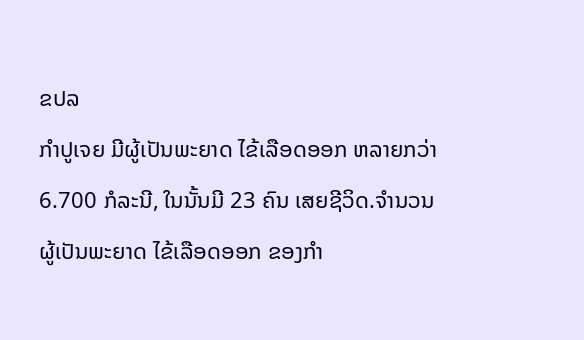ຂປລ
ກຳປູເຈຍ ມີຜູ້ເປັນພະຍາດ ໄຂ້ເລືອດອອກ ຫລາຍກວ່າ 6.700 ກໍລະນີ, ໃນນັ້ນມີ 23 ຄົນ ເສຍຊີວິດ.ຈຳນວນຜູ້ເປັນພະຍາດ ໄຂ້ເລືອດອອກ ຂອງກຳ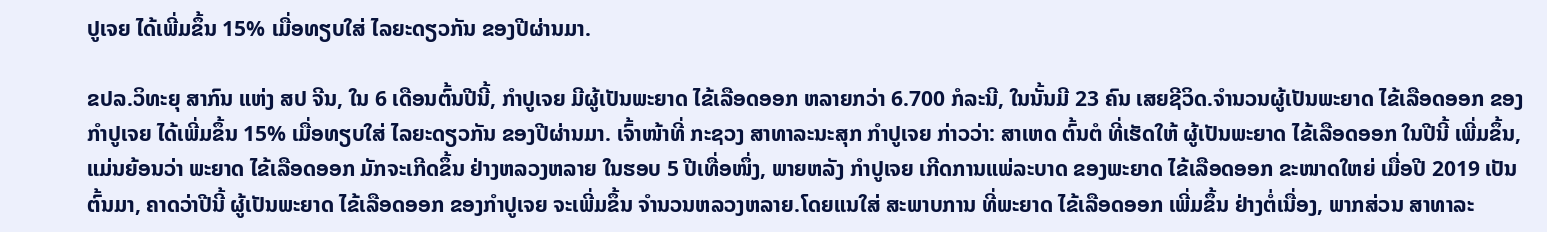ປູເຈຍ ໄດ້ເພີ່ມຂຶ້ນ 15% ເມື່ອທຽບໃສ່ ໄລຍະດຽວກັນ ຂອງປີຜ່ານມາ.

ຂປລ.ວິທະຍຸ ສາກົນ ແຫ່ງ ສປ ຈີນ, ໃນ 6 ເດືອນຕົ້ນປີນີ້, ກຳປູເຈຍ ມີຜູ້ເປັນພະຍາດ ໄຂ້ເລືອດອອກ ຫລາຍກວ່າ 6.700 ກໍລະນີ, ໃນນັ້ນມີ 23 ຄົນ ເສຍຊີວິດ.ຈຳນວນຜູ້ເປັນພະຍາດ ໄຂ້ເລືອດອອກ ຂອງກຳປູເຈຍ ໄດ້ເພີ່ມຂຶ້ນ 15% ເມື່ອທຽບໃສ່ ໄລຍະດຽວກັນ ຂອງປີຜ່ານມາ. ເຈົ້າໜ້າທີ່ ກະຊວງ ສາທາລະນະສຸກ ກຳປູເຈຍ ກ່າວວ່າ: ສາເຫດ ຕົ້ນຕໍ ທີ່ເຮັດໃຫ້ ຜູ້ເປັນພະຍາດ ໄຂ້ເລືອດອອກ ໃນປີນີ້ ເພີ່ມຂຶ້ນ, ແມ່ນຍ້ອນວ່າ ພະຍາດ ໄຂ້ເລືອດອອກ ມັກຈະເກີດຂຶ້ນ ຢ່າງຫລວງຫລາຍ ໃນຮອບ 5 ປີເທື່ອໜຶ່ງ, ພາຍຫລັງ ກຳປູເຈຍ ເກີດການແພ່ລະບາດ ຂອງພະຍາດ ໄຂ້ເລືອດອອກ ຂະໜາດໃຫຍ່ ເມື່ອປີ 2019 ເປັນຕົ້ນມາ, ຄາດວ່າປີນີ້ ຜູ້ເປັນພະຍາດ ໄຂ້ເລືອດອອກ ຂອງກຳປູເຈຍ ຈະເພີ່ມຂຶ້ນ ຈຳນວນຫລວງຫລາຍ.ໂດຍແນໃສ່ ສະພາບການ ທີ່ພະຍາດ ໄຂ້ເລືອດອອກ ເພີ່ມຂຶ້ນ ຢ່າງຕໍ່ເນື່ອງ, ພາກສ່ວນ ສາທາລະ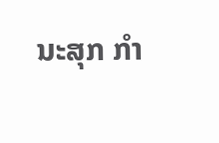ນະສຸກ ກຳ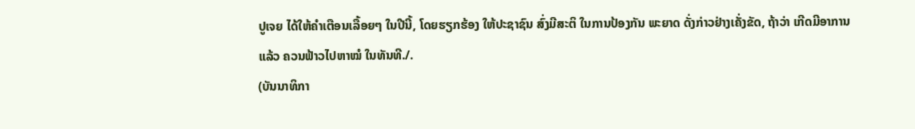ປູເຈຍ ໄດ້ໃຫ້ຄຳເຕືອນເລື້ອຍໆ ໃນປີນີ້, ໂດຍຮຽກຮ້ອງ ໃຫ້ປະຊາຊົນ ສົ່ງມີສະຕິ ໃນການປ້ອງກັນ ພະຍາດ ດັ່ງກ່າວຢ່າງເຄັ່ງຂັດ, ຖ້າວ່າ ເກີດມີອາການແລ້ວ ຄວນຟ້າວໄປຫາໝໍ ໃນທັນທີ./.
(ບັນນາທິກາ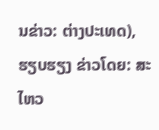ນຂ່າວ: ຕ່າງປະເທດ), ຮຽບຮຽງ ຂ່າວໂດຍ: ສະໄຫວ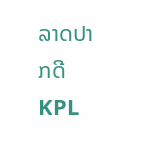ລາດປາກດີ
KPL